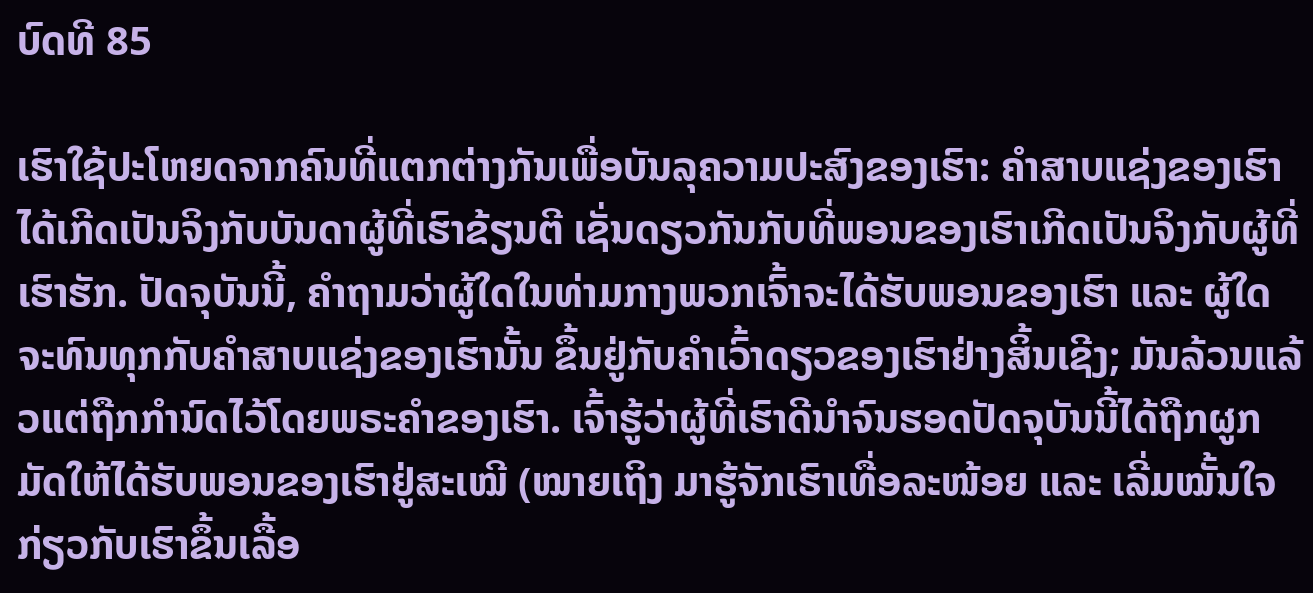ບົດທີ 85

ເຮົາໃຊ້ປະໂຫຍດຈາກຄົນທີ່ແຕກຕ່າງກັນເພື່ອບັນລຸຄວາມປະສົງຂອງເຮົາ: ຄຳສາບແຊ່ງຂອງເຮົາໄດ້ເກີດເປັນຈິງກັບບັນດາຜູ້ທີ່ເຮົາຂ້ຽນຕີ ເຊັ່ນດຽວກັນກັບທີ່ພອນຂອງເຮົາເກີດເປັນຈິງກັບຜູ້ທີ່ເຮົາຮັກ. ປັດຈຸບັນນີ້, ຄຳຖາມວ່າຜູ້ໃດໃນທ່າມກາງພວກເຈົ້າຈະໄດ້ຮັບພອນຂອງເຮົາ ແລະ ຜູ້ໃດຈະທົນທຸກກັບຄຳສາບແຊ່ງຂອງເຮົານັ້ນ ຂຶ້ນຢູ່ກັບຄຳເວົ້າດຽວຂອງເຮົາຢ່າງສິ້ນເຊີງ; ມັນລ້ວນແລ້ວແຕ່ຖືກກຳນົດໄວ້ໂດຍພຣະຄຳຂອງເຮົາ. ເຈົ້າຮູ້ວ່າຜູ້ທີ່ເຮົາດີນຳຈົນຮອດປັດຈຸບັນນີ້ໄດ້ຖືກຜູກມັດໃຫ້ໄດ້ຮັບພອນຂອງເຮົາຢູ່ສະເໝີ (ໝາຍເຖິງ ມາຮູ້ຈັກເຮົາເທື່ອລະໜ້ອຍ ແລະ ເລີ່ມໝັ້ນໃຈກ່ຽວກັບເຮົາຂຶ້ນເລື້ອ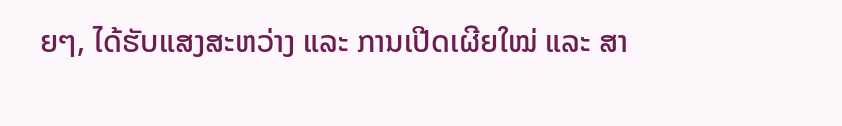ຍໆ, ໄດ້ຮັບແສງສະຫວ່າງ ແລະ ການເປີດເຜີຍໃໝ່ ແລະ ສາ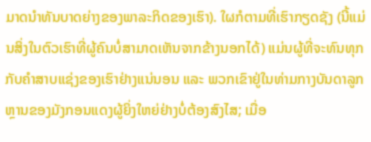ມາດນຳທັນບາດຍ່າງຂອງພາລະກິດຂອງເຮົາ). ໃຜກໍຕາມທີ່ເຮົາກຽດຊັງ (ນີ້ແມ່ນສິ່ງໃນຕົວເຮົາທີ່ຜູ້ຄົນບໍ່ສາມາດເຫັນຈາກຂ້າງນອກໄດ້) ແມ່ນຜູ້ທີ່ຈະທົນທຸກກັບຄຳສາບແຊ່ງຂອງເຮົາຢ່າງແນ່ນອນ ແລະ ພວກເຂົາຢູ່ໃນທ່າມກາງບັນດາລູກຫຼານຂອງມັງກອນແດງຜູ້ຍິ່ງໃຫຍ່ຢ່າງບໍ່ຕ້ອງສົງໄສ; ເມື່ອ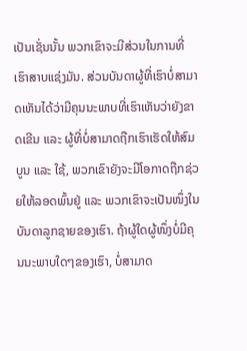ເປັນເຊັ່ນນັ້ນ ພວກເຂົາຈະມີສ່ວນໃນການທີ່ເຮົາສາບແຊ່ງມັນ. ສ່ວນບັນດາຜູ້ທີ່ເຮົາບໍ່ສາມາດເຫັນໄດ້ວ່າມີຄຸນນະພາບທີ່ເຮົາເຫັນວ່າຍັງຂາດເຂີນ ແລະ ຜູ້ທີ່ບໍ່ສາມາດຖືກເຮົາເຮັດໃຫ້ສົມບູນ ແລະ ໃຊ້, ພວກເຂົາຍັງຈະມີໂອກາດຖືກຊ່ວຍໃຫ້ລອດພົ້ນຢູ່ ແລະ ພວກເຂົາຈະເປັນໜຶ່ງໃນບັນດາລູກຊາຍຂອງເຮົາ. ຖ້າຜູ້ໃດຜູ້ໜຶ່ງບໍ່ມີຄຸນນະພາບໃດໆຂອງເຮົາ, ບໍ່ສາມາດ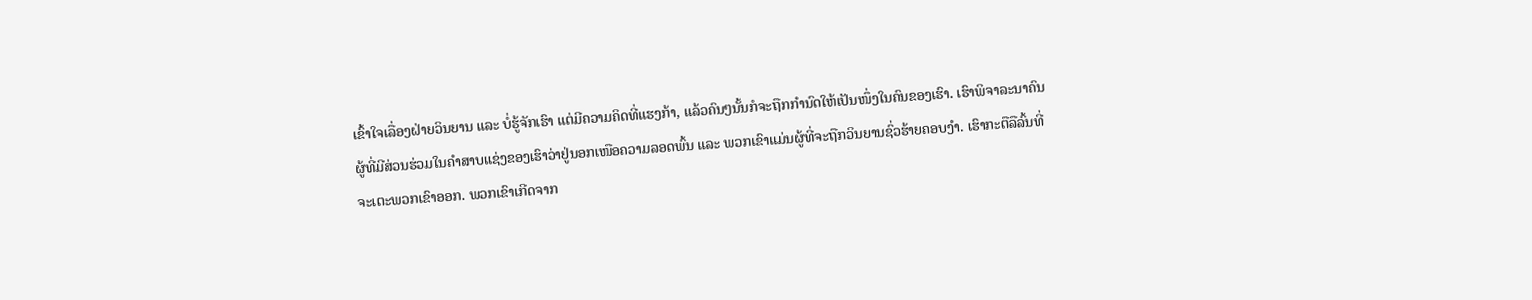ເຂົ້າໃຈເລື່ອງຝ່າຍວິນຍານ ແລະ ບໍ່ຮູ້ຈັກເຮົາ ແຕ່ມີຄວາມຄິດທີ່ແຮງກ້າ, ແລ້ວຄົນໆນັ້ນກໍຈະຖືກກຳນົດໃຫ້ເປັນໜຶ່ງໃນຄົນຂອງເຮົາ. ເຮົາພິຈາລະນາຄົນຜູ້ທີ່ມີສ່ວນຮ່ວມໃນຄຳສາບແຊ່ງຂອງເຮົາວ່າຢູ່ນອກເໜືອຄວາມລອດພົ້ນ ແລະ ພວກເຂົາແມ່ນຜູ້ທີ່ຈະຖືກວິນຍານຊົ່ວຮ້າຍຄອບງຳ. ເຮົາກະຕືລືລົ້ນທີ່ຈະເຕະພວກເຂົາອອກ. ພວກເຂົາເກີດຈາກ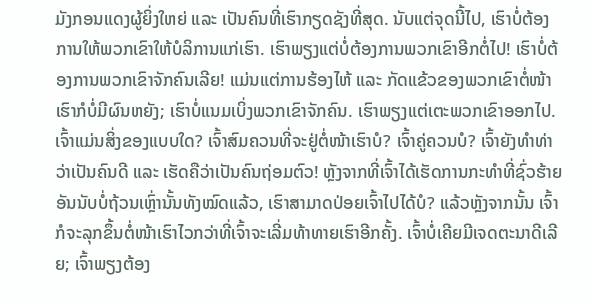ມັງກອນແດງຜູ້ຍິ່ງໃຫຍ່ ແລະ ເປັນຄົນທີ່ເຮົາກຽດຊັງທີ່ສຸດ. ນັບແຕ່ຈຸດນີ້ໄປ, ເຮົາບໍ່ຕ້ອງການໃຫ້ພວກເຂົາໃຫ້ບໍລິການແກ່ເຮົາ. ເຮົາພຽງແຕ່ບໍ່ຕ້ອງການພວກເຂົາອີກຕໍ່ໄປ! ເຮົາບໍ່ຕ້ອງການພວກເຂົາຈັກຄົນເລີຍ! ແມ່ນແຕ່ການຮ້ອງໄຫ້ ແລະ ກັດແຂ້ວຂອງພວກເຂົາຕໍ່ໜ້າເຮົາກໍບໍ່ມີຜົນຫຍັງ; ເຮົາບໍ່ແນມເບິ່ງພວກເຂົາຈັກຄົນ. ເຮົາພຽງແຕ່ເຕະພວກເຂົາອອກໄປ. ເຈົ້າແມ່ນສິ່ງຂອງແບບໃດ? ເຈົ້າສົມຄວນທີ່ຈະຢູ່ຕໍ່ໜ້າເຮົາບໍ? ເຈົ້າຄູ່ຄວນບໍ? ເຈົ້າຍັງທຳທ່າວ່າເປັນຄົນດີ ແລະ ເຮັດຄືວ່າເປັນຄົນຖ່ອມຕົວ! ຫຼັງຈາກທີ່ເຈົ້າໄດ້ເຮັດການກະທຳທີ່ຊົ່ວຮ້າຍອັນນັບບໍ່ຖ້ວນເຫຼົ່ານັ້ນທັງໝົດແລ້ວ, ເຮົາສາມາດປ່ອຍເຈົ້າໄປໄດ້ບໍ? ແລ້ວຫຼັງຈາກນັ້ນ ເຈົ້າກໍຈະລຸກຂຶ້ນຕໍ່ໜ້າເຮົາໄວກວ່າທີ່ເຈົ້າຈະເລີ່ມທ້າທາຍເຮົາອີກຄັ້ງ. ເຈົ້າບໍ່ເຄີຍມີເຈດຕະນາດີເລີຍ; ເຈົ້າພຽງຕ້ອງ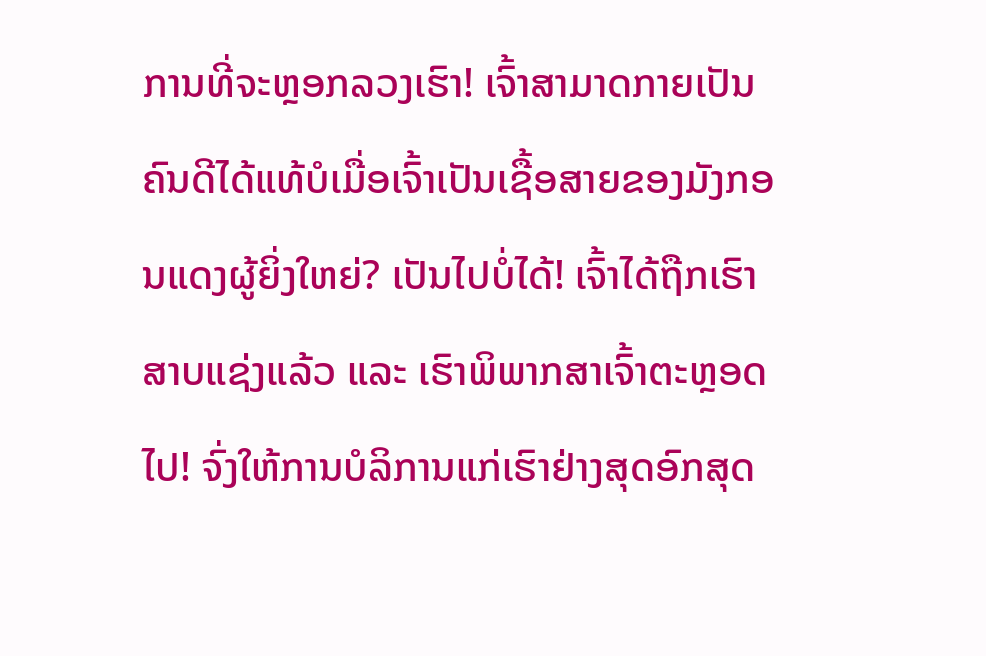ການທີ່ຈະຫຼອກລວງເຮົາ! ເຈົ້າສາມາດກາຍເປັນຄົນດີໄດ້ແທ້ບໍເມື່ອເຈົ້າເປັນເຊື້ອສາຍຂອງມັງກອນແດງຜູ້ຍິ່ງໃຫຍ່? ເປັນໄປບໍ່ໄດ້! ເຈົ້າໄດ້ຖືກເຮົາສາບແຊ່ງແລ້ວ ແລະ ເຮົາພິພາກສາເຈົ້າຕະຫຼອດໄປ! ຈົ່ງໃຫ້ການບໍລິການແກ່ເຮົາຢ່າງສຸດອົກສຸດ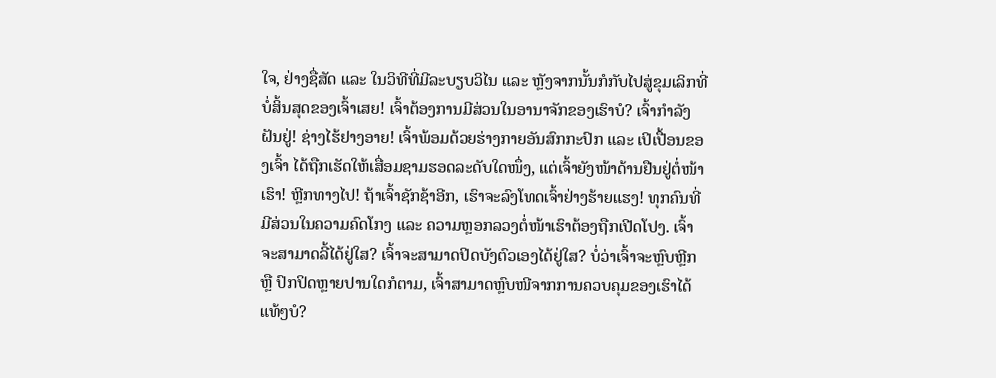ໃຈ, ຢ່າງຊື່ສັດ ແລະ ໃນວິທີທີ່ມີລະບຽບວິໄນ ແລະ ຫຼັງຈາກນັ້ນກໍກັບໄປສູ່ຂຸມເລິກທີ່ບໍ່ສິ້ນສຸດຂອງເຈົ້າເສຍ! ເຈົ້າຕ້ອງການມີສ່ວນໃນອານາຈັກຂອງເຮົາບໍ? ເຈົ້າກຳລັງຝັນຢູ່! ຊ່າງໄຮ້ຢາງອາຍ! ເຈົ້າພ້ອມດ້ວຍຮ່າງກາຍອັນສົກກະປົກ ແລະ ເປິເປື້ອນຂອງເຈົ້າ ໄດ້ຖືກເຮັດໃຫ້ເສື່ອມຊາມຮອດລະດັບໃດໜຶ່ງ, ແຕ່ເຈົ້າຍັງໜ້າດ້ານຢືນຢູ່ຕໍ່ໜ້າເຮົາ! ຫຼີກທາງໄປ! ຖ້າເຈົ້າຊັກຊ້າອີກ, ເຮົາຈະລົງໂທດເຈົ້າຢ່າງຮ້າຍແຮງ! ທຸກຄົນທີ່ມີສ່ວນໃນຄວາມຄົດໂກງ ແລະ ຄວາມຫຼອກລວງຕໍ່ໜ້າເຮົາຕ້ອງຖືກເປີດໂປງ. ເຈົ້າຈະສາມາດລີ້ໄດ້ຢູ່ໃສ? ເຈົ້າຈະສາມາດປິດບັງຕົວເອງໄດ້ຢູ່ໃສ? ບໍ່ວ່າເຈົ້າຈະຫຼົບຫຼີກ ຫຼື ປົກປິດຫຼາຍປານໃດກໍຕາມ, ເຈົ້າສາມາດຫຼົບໜີຈາກການຄວບຄຸມຂອງເຮົາໄດ້ແທ້ໆບໍ?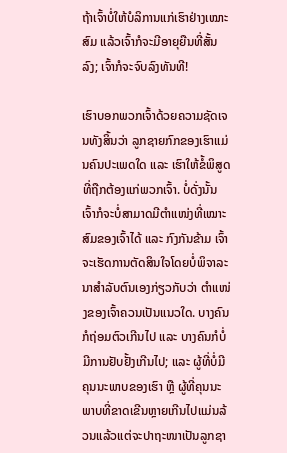ຖ້າເຈົ້າບໍ່ໃຫ້ບໍລິການແກ່ເຮົາຢ່າງເໝາະສົມ ແລ້ວເຈົ້າກໍຈະມີອາຍຸຍືນທີ່ສັ້ນລົງ; ເຈົ້າກໍຈະຈົບລົງທັນທີ!

ເຮົາບອກພວກເຈົ້າດ້ວຍຄວາມຊັດເຈນທັງສິ້ນວ່າ ລູກຊາຍກົກຂອງເຮົາແມ່ນຄົນປະເພດໃດ ແລະ ເຮົາໃຫ້ຂໍ້ພິສູດທີ່ຖືກຕ້ອງແກ່ພວກເຈົ້າ. ບໍ່ດັ່ງນັ້ນ ເຈົ້າກໍຈະບໍ່ສາມາດມີຕໍາແໜ່ງທີ່ເໝາະສົມຂອງເຈົ້າໄດ້ ແລະ ກົງກັນຂ້າມ ເຈົ້າຈະເຮັດການຕັດສິນໃຈໂດຍບໍ່ພິຈາລະນາສຳລັບຕົນເອງກ່ຽວກັບວ່າ ຕໍາແໜ່ງຂອງເຈົ້າຄວນເປັນແນວໃດ. ບາງຄົນກໍຖ່ອມຕົວເກີນໄປ ແລະ ບາງຄົນກໍບໍ່ມີການຢັບຢັ້ງເກີນໄປ; ແລະ ຜູ້ທີ່ບໍ່ມີຄຸນນະພາບຂອງເຮົາ ຫຼື ຜູ້ທີ່ຄຸນນະພາບທີ່ຂາດເຂີນຫຼາຍເກີນໄປແມ່ນລ້ວນແລ້ວແຕ່ຈະປາຖະໜາເປັນລູກຊາ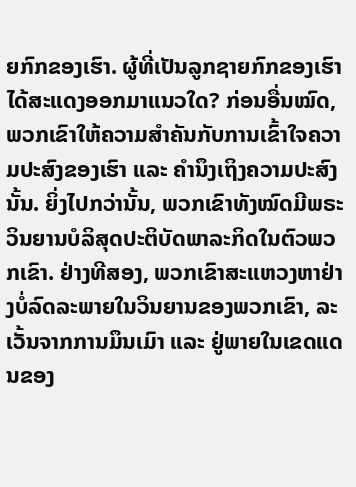ຍກົກຂອງເຮົາ. ຜູ້ທີ່ເປັນລູກຊາຍກົກຂອງເຮົາໄດ້ສະແດງອອກມາແນວໃດ? ກ່ອນອື່ນໝົດ, ພວກເຂົາໃຫ້ຄວາມສຳຄັນກັບການເຂົ້າໃຈຄວາມປະສົງຂອງເຮົາ ແລະ ຄຳນຶງເຖິງຄວາມປະສົງນັ້ນ. ຍິ່ງໄປກວ່ານັ້ນ, ພວກເຂົາທັງໝົດມີພຣະວິນຍານບໍລິສຸດປະຕິບັດພາລະກິດໃນຕົວພວກເຂົາ. ຢ່າງທີສອງ, ພວກເຂົາສະແຫວງຫາຢ່າງບໍ່ລົດລະພາຍໃນວິນຍານຂອງພວກເຂົາ, ລະເວັ້ນຈາກການມຶນເມົາ ແລະ ຢູ່ພາຍໃນເຂດແດນຂອງ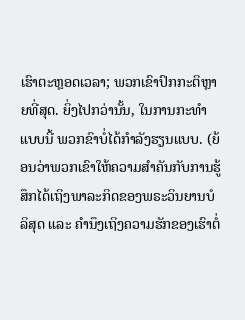ເຮົາຕະຫຼອດເວລາ; ພວກເຂົາປົກກະຕິຫຼາຍທີ່ສຸດ. ຍິ່ງໄປກວ່ານັ້ນ, ໃນການກະທຳແບບນີ້ ພວກຂົາບໍ່ໄດ້ກຳລັງຮຽນແບບ. (ຍ້ອນວ່າພວກເຂົາໃຫ້ຄວາມສຳຄັນກັບການຮູ້ສຶກໄດ້ເຖິງພາລະກິດຂອງພຣະວິນຍານບໍລິສຸດ ແລະ ຄຳນຶງເຖິງຄວາມຮັກຂອງເຮົາຕໍ່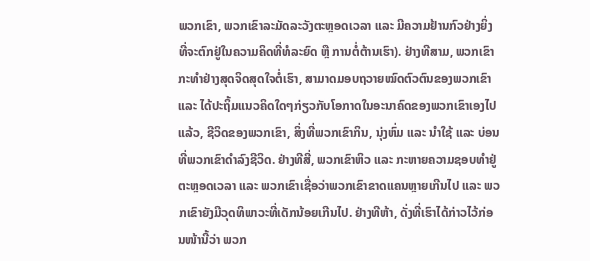ພວກເຂົາ, ພວກເຂົາລະມັດລະວັງຕະຫຼອດເວລາ ແລະ ມີຄວາມຢ້ານກົວຢ່າງຍິ່ງທີ່ຈະຕົກຢູ່ໃນຄວາມຄິດທີ່ທໍລະຍົດ ຫຼື ການຕໍ່ຕ້ານເຮົາ). ຢ່າງທີສາມ, ພວກເຂົາກະທຳຢ່າງສຸດຈິດສຸດໃຈຕໍ່ເຮົາ, ສາມາດມອບຖວາຍໝົດຕົວຕົນຂອງພວກເຂົາ ແລະ ໄດ້ປະຖິ້ມແນວຄິດໃດໆກ່ຽວກັບໂອກາດໃນອະນາຄົດຂອງພວກເຂົາເອງໄປແລ້ວ, ຊີວິດຂອງພວກເຂົາ, ສິ່ງທີ່ພວກເຂົາກິນ, ນຸ່ງຫົ່ມ ແລະ ນໍາໃຊ້ ແລະ ບ່ອນທີ່ພວກເຂົາດຳລົງຊີວິດ. ຢ່າງທີສີ່, ພວກເຂົາຫິວ ແລະ ກະຫາຍຄວາມຊອບທຳຢູ່ຕະຫຼອດເວລາ ແລະ ພວກເຂົາເຊື່ອວ່າພວກເຂົາຂາດແຄນຫຼາຍເກີນໄປ ແລະ ພວກເຂົາຍັງມີວຸດທິພາວະທີ່ເດັກນ້ອຍເກີນໄປ. ຢ່າງທີຫ້າ, ດັ່ງທີ່ເຮົາໄດ້ກ່າວໄວ້ກ່ອນໜ້ານີ້ວ່າ ພວກ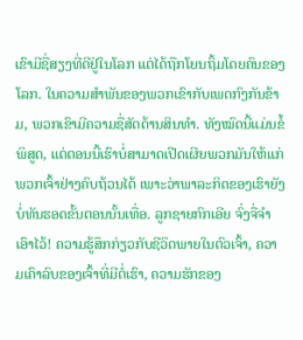ເຂົາມີຊື່ສຽງທີ່ດີຢູ່ໃນໂລກ ແຕ່ໄດ້ຖືກໂຍນຖິ້ມໂດຍຄົນຂອງໂລກ. ໃນຄວາມສຳພັນຂອງພວກເຂົາກັບເພດກົງກັນຂ້າມ, ພວກເຂົາມີຄວາມຊື່ສັດດ້ານສິນທຳ. ທັງໝົດນີ້ແມ່ນຂໍ້ພິສູດ, ແຕ່ຕອນນີ້ເຮົາບໍ່ສາມາດເປີດເຜີຍພວກມັນໃຫ້ແກ່ພວກເຈົ້າຢ່າງຄົບຖ້ວນໄດ້ ເພາະວ່າພາລະກິດຂອງເຮົາຍັງບໍ່ທັນຮອດຂັ້ນຕອນນັ້ນເທື່ອ. ລູກຊາຍກົກເອີຍ ຈົ່ງຈື່ຈຳເອົາໄວ້! ຄວາມຮູ້ສຶກກ່ຽວກັບຊີວິດພາຍໃນຕົວເຈົ້າ, ຄວາມເຄົາລົບຂອງເຈົ້າທີ່ມີຕໍ່ເຮົາ, ຄວາມຮັກຂອງ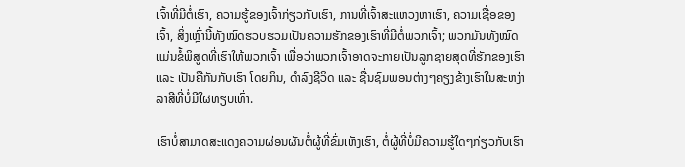ເຈົ້າທີ່ມີຕໍ່ເຮົາ, ຄວາມຮູ້ຂອງເຈົ້າກ່ຽວກັບເຮົາ, ການທີ່ເຈົ້າສະແຫວງຫາເຮົາ, ຄວາມເຊື່ອຂອງເຈົ້າ, ສິ່ງເຫຼົ່ານີ້ທັງໝົດຮວບຮວມເປັນຄວາມຮັກຂອງເຮົາທີ່ມີຕໍ່ພວກເຈົ້າ; ພວກມັນທັງໝົດແມ່ນຂໍ້ພິສູດທີ່ເຮົາໃຫ້ພວກເຈົ້າ ເພື່ອວ່າພວກເຈົ້າອາດຈະກາຍເປັນລູກຊາຍສຸດທີ່ຮັກຂອງເຮົາ ແລະ ເປັນຄືກັນກັບເຮົາ ໂດຍກິນ, ດຳລົງຊີວິດ ແລະ ຊື່ນຊົມພອນຕ່າງໆຄຽງຂ້າງເຮົາໃນສະຫງ່າລາສີທີ່ບໍ່ມີໃຜທຽບເທົ່າ.

ເຮົາບໍ່ສາມາດສະແດງຄວາມຜ່ອນຜັນຕໍ່ຜູ້ທີ່ຂົ່ມເຫັງເຮົາ, ຕໍ່ຜູ້ທີ່ບໍ່ມີຄວາມຮູ້ໃດໆກ່ຽວກັບເຮົາ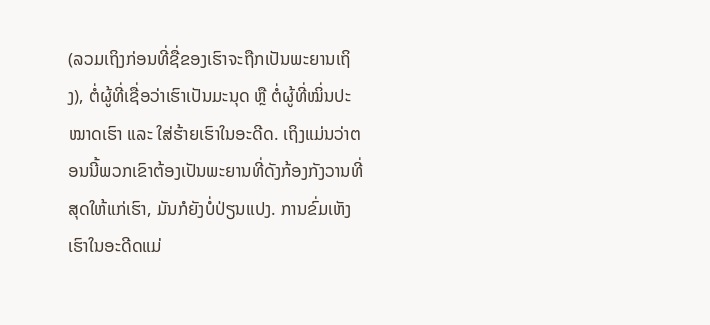(ລວມເຖິງກ່ອນທີ່ຊື່ຂອງເຮົາຈະຖືກເປັນພະຍານເຖິງ), ຕໍ່ຜູ້ທີ່ເຊື່ອວ່າເຮົາເປັນມະນຸດ ຫຼື ຕໍ່ຜູ້ທີ່ໝິ່ນປະໝາດເຮົາ ແລະ ໃສ່ຮ້າຍເຮົາໃນອະດີດ. ເຖິງແມ່ນວ່າຕອນນີ້ພວກເຂົາຕ້ອງເປັນພະຍານທີ່ດັງກ້ອງກັງວານທີ່ສຸດໃຫ້ແກ່ເຮົາ, ມັນກໍຍັງບໍ່ປ່ຽນແປງ. ການຂົ່ມເຫັງເຮົາໃນອະດີດແມ່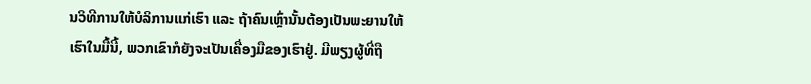ນວິທີການໃຫ້ບໍລິການແກ່ເຮົາ ແລະ ຖ້າຄົນເຫຼົ່ານັ້ນຕ້ອງເປັນພະຍານໃຫ້ເຮົາໃນມື້ນີ້, ພວກເຂົາກໍຍັງຈະເປັນເຄື່ອງມືຂອງເຮົາຢູ່. ມີພຽງຜູ້ທີ່ຖື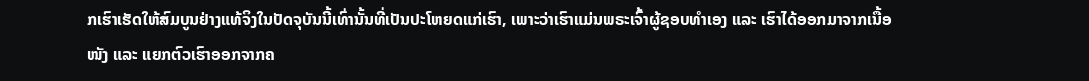ກເຮົາເຮັດໃຫ້ສົມບູນຢ່າງແທ້ຈິງໃນປັດຈຸບັນນີ້ເທົ່ານັ້ນທີ່ເປັນປະໂຫຍດແກ່ເຮົາ, ເພາະວ່າເຮົາແມ່ນພຣະເຈົ້າຜູ້ຊອບທຳເອງ ແລະ ເຮົາໄດ້ອອກມາຈາກເນື້ອໜັງ ແລະ ແຍກຕົວເຮົາອອກຈາກຄ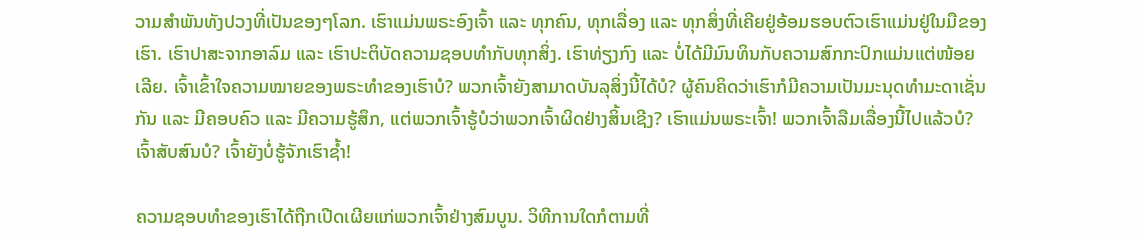ວາມສຳພັນທັງປວງທີ່ເປັນຂອງໆໂລກ. ເຮົາແມ່ນພຣະອົງເຈົ້າ ແລະ ທຸກຄົນ, ທຸກເລື່ອງ ແລະ ທຸກສິ່ງທີ່ເຄີຍຢູ່ອ້ອມຮອບຕົວເຮົາແມ່ນຢູ່ໃນມືຂອງເຮົາ. ເຮົາປາສະຈາກອາລົມ ແລະ ເຮົາປະຕິບັດຄວາມຊອບທຳກັບທຸກສິ່ງ. ເຮົາທ່ຽງກົງ ແລະ ບໍ່ໄດ້ມີມົນທິນກັບຄວາມສົກກະປົກແມ່ນແຕ່ໜ້ອຍເລີຍ. ເຈົ້າເຂົ້າໃຈຄວາມໝາຍຂອງພຣະທຳຂອງເຮົາບໍ? ພວກເຈົ້າຍັງສາມາດບັນລຸສິ່ງນີ້ໄດ້ບໍ? ຜູ້ຄົນຄິດວ່າເຮົາກໍມີຄວາມເປັນມະນຸດທຳມະດາເຊັ່ນກັນ ແລະ ມີຄອບຄົວ ແລະ ມີຄວາມຮູ້ສຶກ, ແຕ່ພວກເຈົ້າຮູ້ບໍວ່າພວກເຈົ້າຜິດຢ່າງສິ້ນເຊີງ? ເຮົາແມ່ນພຣະເຈົ້າ! ພວກເຈົ້າລືມເລື່ອງນີ້ໄປແລ້ວບໍ? ເຈົ້າສັບສົນບໍ? ເຈົ້າຍັງບໍ່ຮູ້ຈັກເຮົາຊ້ຳ!

ຄວາມຊອບທຳຂອງເຮົາໄດ້ຖືກເປີດເຜີຍແກ່ພວກເຈົ້າຢ່າງສົມບູນ. ວິທີການໃດກໍຕາມທີ່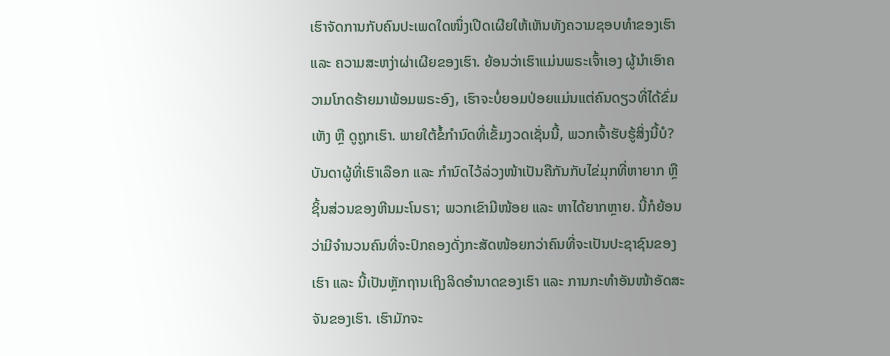ເຮົາຈັດການກັບຄົນປະເພດໃດໜຶ່ງເປີດເຜີຍໃຫ້ເຫັນທັງຄວາມຊອບທຳຂອງເຮົາ ແລະ ຄວາມສະຫງ່າຜ່າເຜີຍຂອງເຮົາ. ຍ້ອນວ່າເຮົາແມ່ນພຣະເຈົ້າເອງ ຜູ້ນຳເອົາຄວາມໂກດຮ້າຍມາພ້ອມພຣະອົງ, ເຮົາຈະບໍ່ຍອມປ່ອຍແມ່ນແຕ່ຄົນດຽວທີ່ໄດ້ຂົ່ມເຫັງ ຫຼື ດູຖູກເຮົາ. ພາຍໃຕ້ຂໍ້ກຳນົດທີ່ເຂັ້ມງວດເຊັ່ນນີ້, ພວກເຈົ້າຮັບຮູ້ສິ່ງນີ້ບໍ? ບັນດາຜູ້ທີ່ເຮົາເລືອກ ແລະ ກຳນົດໄວ້ລ່ວງໜ້າເປັນຄືກັນກັບໄຂ່ມຸກທີ່ຫາຍາກ ຫຼື ຊິ້ນສ່ວນຂອງຫີນມະໂນຣາ; ພວກເຂົາມີໜ້ອຍ ແລະ ຫາໄດ້ຍາກຫຼາຍ. ນີ້ກໍຍ້ອນວ່າມີຈຳນວນຄົນທີ່ຈະປົກຄອງດັ່ງກະສັດໜ້ອຍກວ່າຄົນທີ່ຈະເປັນປະຊາຊົນຂອງເຮົາ ແລະ ນີ້ເປັນຫຼັກຖານເຖິງລິດອຳນາດຂອງເຮົາ ແລະ ການກະທຳອັນໜ້າອັດສະຈັນຂອງເຮົາ. ເຮົາມັກຈະ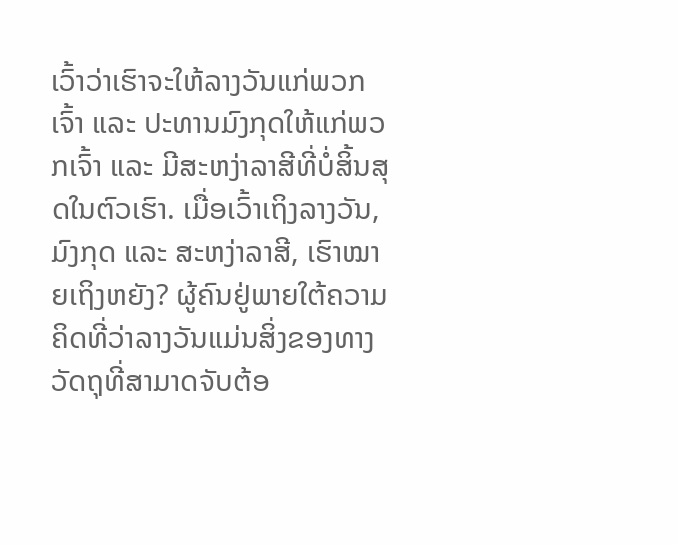ເວົ້າວ່າເຮົາຈະໃຫ້ລາງວັນແກ່ພວກເຈົ້າ ແລະ ປະທານມົງກຸດໃຫ້ແກ່ພວກເຈົ້າ ແລະ ມີສະຫງ່າລາສີທີ່ບໍ່ສິ້ນສຸດໃນຕົວເຮົາ. ເມື່ອເວົ້າເຖິງລາງວັນ, ມົງກຸດ ແລະ ສະຫງ່າລາສີ, ເຮົາໝາຍເຖິງຫຍັງ? ຜູ້ຄົນຢູ່ພາຍໃຕ້ຄວາມຄິດທີ່ວ່າລາງວັນແມ່ນສິ່ງຂອງທາງວັດຖຸທີ່ສາມາດຈັບຕ້ອ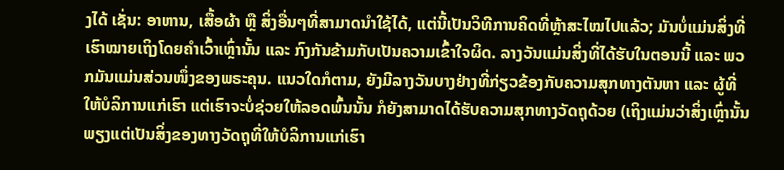ງໄດ້ ເຊັ່ນ: ອາຫານ, ເສື້ອຜ້າ ຫຼື ສິ່ງອື່ນໆທີ່ສາມາດນໍາໃຊ້ໄດ້, ແຕ່ນີ້ເປັນວິທີການຄິດທີ່ຫຼ້າສະໄໝໄປແລ້ວ; ມັນບໍ່ແມ່ນສິ່ງທີ່ເຮົາໝາຍເຖິງໂດຍຄຳເວົ້າເຫຼົ່ານັ້ນ ແລະ ກົງກັນຂ້າມກັບເປັນຄວາມເຂົ້າໃຈຜິດ. ລາງວັນແມ່ນສິ່ງທີ່ໄດ້ຮັບໃນຕອນນີ້ ແລະ ພວກມັນແມ່ນສ່ວນໜຶ່ງຂອງພຣະຄຸນ. ແນວໃດກໍຕາມ, ຍັງມີລາງວັນບາງຢ່າງທີ່ກ່ຽວຂ້ອງກັບຄວາມສຸກທາງຕັນຫາ ແລະ ຜູ້ທີ່ໃຫ້ບໍລິການແກ່ເຮົາ ແຕ່ເຮົາຈະບໍ່ຊ່ວຍໃຫ້ລອດພົ້ນນັ້ນ ກໍຍັງສາມາດໄດ້ຮັບຄວາມສຸກທາງວັດຖຸດ້ວຍ (ເຖິງແມ່ນວ່າສິ່ງເຫຼົ່ານັ້ນພຽງແຕ່ເປັນສິ່ງຂອງທາງວັດຖຸທີ່ໃຫ້ບໍລິການແກ່ເຮົາ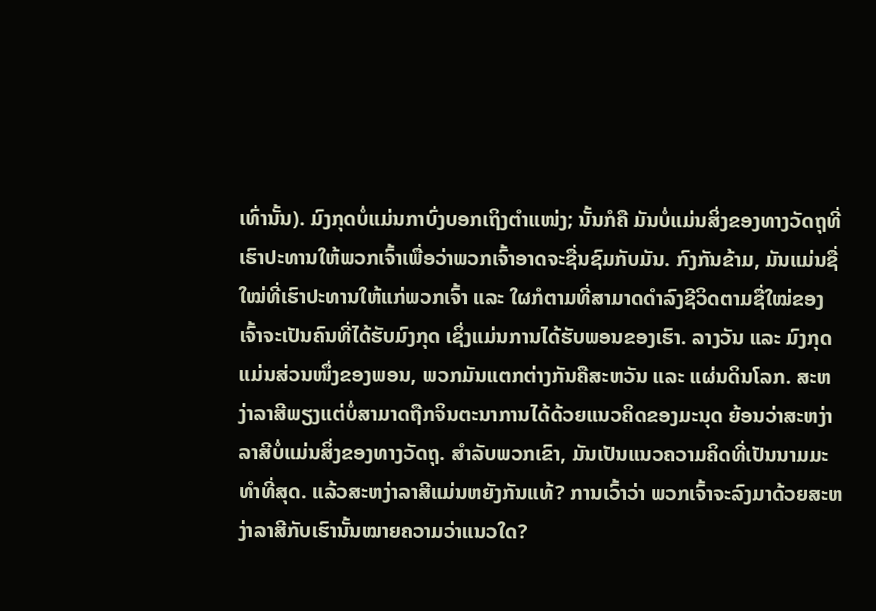ເທົ່ານັ້ນ). ມົງກຸດບໍ່ແມ່ນກາບົ່ງບອກເຖິງຕໍາແໜ່ງ; ນັ້ນກໍຄື ມັນບໍ່ແມ່ນສິ່ງຂອງທາງວັດຖຸທີ່ເຮົາປະທານໃຫ້ພວກເຈົ້າເພື່ອວ່າພວກເຈົ້າອາດຈະຊື່ນຊົມກັບມັນ. ກົງກັນຂ້າມ, ມັນແມ່ນຊື່ໃໝ່ທີ່ເຮົາປະທານໃຫ້ແກ່ພວກເຈົ້າ ແລະ ໃຜກໍຕາມທີ່ສາມາດດຳລົງຊີວິດຕາມຊື່ໃໝ່ຂອງເຈົ້າຈະເປັນຄົນທີ່ໄດ້ຮັບມົງກຸດ ເຊິ່ງແມ່ນການໄດ້ຮັບພອນຂອງເຮົາ. ລາງວັນ ແລະ ມົງກຸດແມ່ນສ່ວນໜຶ່ງຂອງພອນ, ພວກມັນແຕກຕ່າງກັນຄືສະຫວັນ ແລະ ແຜ່ນດິນໂລກ. ສະຫງ່າລາສີພຽງແຕ່ບໍ່ສາມາດຖືກຈິນຕະນາການໄດ້ດ້ວຍແນວຄິດຂອງມະນຸດ ຍ້ອນວ່າສະຫງ່າລາສີບໍ່ແມ່ນສິ່ງຂອງທາງວັດຖຸ. ສຳລັບພວກເຂົາ, ມັນເປັນແນວຄວາມຄິດທີ່ເປັນນາມມະທຳທີ່ສຸດ. ແລ້ວສະຫງ່າລາສີແມ່ນຫຍັງກັນແທ້? ການເວົ້າວ່າ ພວກເຈົ້າຈະລົງມາດ້ວຍສະຫງ່າລາສີກັບເຮົານັ້ນໝາຍຄວາມວ່າແນວໃດ?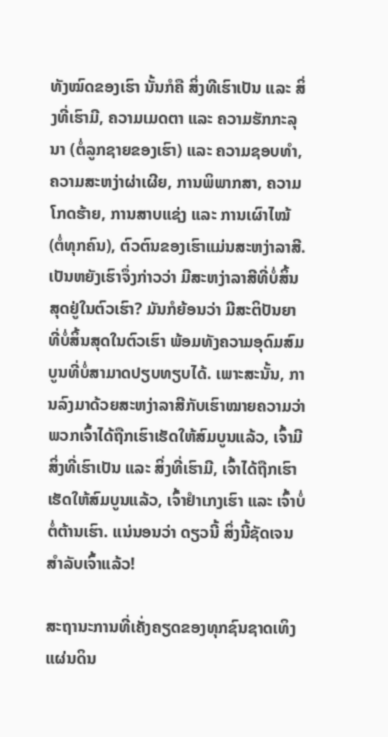ທັງໝົດຂອງເຮົາ ນັ້ນກໍຄື ສິ່ງທີເຮົາເປັນ ແລະ ສິ່ງທີ່ເຮົາມີ, ຄວາມເມດຕາ ແລະ ຄວາມຮັກກະລຸນາ (ຕໍ່ລູກຊາຍຂອງເຮົາ) ແລະ ຄວາມຊອບທຳ, ຄວາມສະຫງ່າຜ່າເຜີຍ, ການພິພາກສາ, ຄວາມໂກດຮ້າຍ, ການສາບແຊ່ງ ແລະ ການເຜົາໄໝ້ (ຕໍ່ທຸກຄົນ), ຕົວຕົນຂອງເຮົາແມ່ນສະຫງ່າລາສີ. ເປັນຫຍັງເຮົາຈຶ່ງກ່າວວ່າ ມີສະຫງ່າລາສີທີ່ບໍ່ສິ້ນສຸດຢູ່ໃນຕົວເຮົາ? ມັນກໍຍ້ອນວ່າ ມີສະຕິປັນຍາທີ່ບໍ່ສິ້ນສຸດໃນຕົວເຮົາ ພ້ອມທັງຄວາມອຸດົມສົມບູນທີ່ບໍ່ສາມາດປຽບທຽບໄດ້. ເພາະສະນັ້ນ, ການລົງມາດ້ວຍສະຫງ່າລາສີກັບເຮົາໝາຍຄວາມວ່າ ພວກເຈົ້າໄດ້ຖືກເຮົາເຮັດໃຫ້ສົມບູນແລ້ວ, ເຈົ້າມີສິ່ງທີ່ເຮົາເປັນ ແລະ ສິ່ງທີ່ເຮົາມີ, ເຈົ້າໄດ້ຖືກເຮົາເຮັດໃຫ້ສົມບູນແລ້ວ, ເຈົ້າຢຳເກງເຮົາ ແລະ ເຈົ້າບໍ່ຕໍ່ຕ້ານເຮົາ. ແນ່ນອນວ່າ ດຽວນີ້ ສິ່ງນີ້ຊັດເຈນສຳລັບເຈົ້າແລ້ວ!

ສະຖານະການທີ່ເຄັ່ງຄຽດຂອງທຸກຊົນຊາດເທິງແຜ່ນດິນ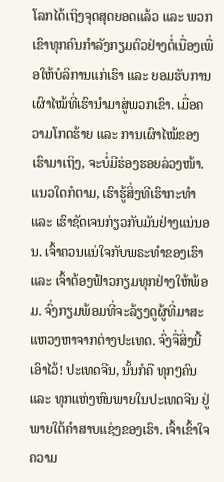ໂລກໄດ້ເຖິງຈຸດສຸດຍອດແລ້ວ ແລະ ພວກເຂົາທຸກຄົນກຳລັງກຽມຕົວຢ່າງຕໍ່ເນື່ອງເພື່ອໃຫ້ບໍລິການແກ່ເຮົາ ແລະ ຍອມຮັບການເຜົາໄໝ້ທີ່ເຮົານຳມາສູ່ພວກເຂົາ. ເມື່ອຄວາມໂກດຮ້າຍ ແລະ ການເຜົາໄໝ້ຂອງເຮົາມາເຖິງ, ຈະບໍ່ມີຮ່ອງຮອຍລ່ວງໜ້າ. ແນວໃດກໍຕາມ, ເຮົາຮູ້ສິ່ງທີເຮົາກະທຳ ແລະ ເຮົາຊັດເຈນກ່ຽວກັບມັນຢ່າງແນ່ນອນ. ເຈົ້າຄວນແນ່ໃຈກັບພຣະທຳຂອງເຮົາ ແລະ ເຈົ້າຕ້ອງຟ້າວກຽມທຸກຢ່າງໃຫ້ພ້ອມ. ຈົ່ງກຽມພ້ອມທີ່ຈະລ້ຽງດູຜູ້ທີ່ມາສະແຫວງຫາຈາກຕ່າງປະເທດ. ຈົ່ງຈື່ສິ່ງນີ້ເອົາໄວ້! ປະເທດຈີນ, ນັ້ນກໍຄື ທຸກໆຄົນ ແລະ ທຸກແຫ່ງຫົນພາຍໃນປະເທດຈີນ ຢູ່ພາຍໃຕ້ຄຳສາບແຊ່ງຂອງເຮົາ. ເຈົ້າເຂົ້າໃຈຄວາມ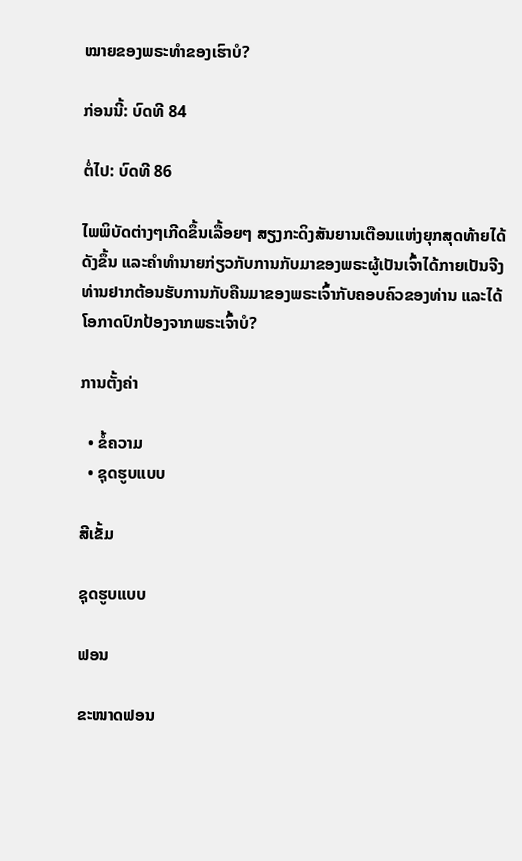ໝາຍຂອງພຣະທຳຂອງເຮົາບໍ?

ກ່ອນນີ້: ບົດທີ 84

ຕໍ່ໄປ: ບົດທີ 86

ໄພພິບັດຕ່າງໆເກີດຂຶ້ນເລື້ອຍໆ ສຽງກະດິງສັນຍານເຕືອນແຫ່ງຍຸກສຸດທ້າຍໄດ້ດັງຂຶ້ນ ແລະຄໍາທໍານາຍກ່ຽວກັບການກັບມາຂອງພຣະຜູ້ເປັນເຈົ້າໄດ້ກາຍເປັນຈີງ ທ່ານຢາກຕ້ອນຮັບການກັບຄືນມາຂອງພຣະເຈົ້າກັບຄອບຄົວຂອງທ່ານ ແລະໄດ້ໂອກາດປົກປ້ອງຈາກພຣະເຈົ້າບໍ?

ການຕັ້ງຄ່າ

  • ຂໍ້ຄວາມ
  • ຊຸດຮູບແບບ

ສີເຂັ້ມ

ຊຸດຮູບແບບ

ຟອນ

ຂະໜາດຟອນ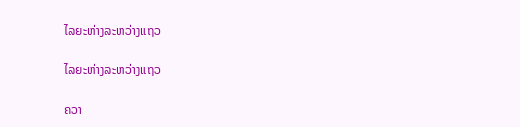ໄລຍະຫ່າງລະຫວ່າງແຖວ

ໄລຍະຫ່າງລະຫວ່າງແຖວ

ຄວາ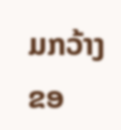ມກວ້າງຂອ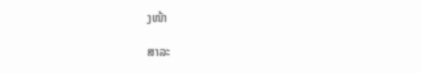ງໜ້າ

ສາລະ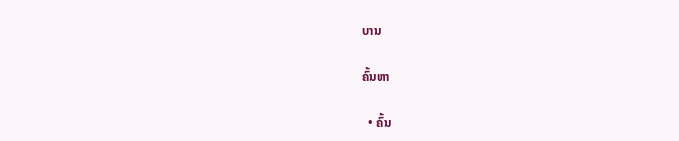ບານ

ຄົ້ນຫາ

  • ຄົ້ນ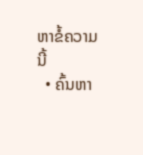ຫາຂໍ້ຄວາມນີ້
  • ຄົ້ນຫາ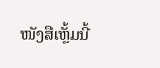ໜັງສືເຫຼັ້ມນີ້